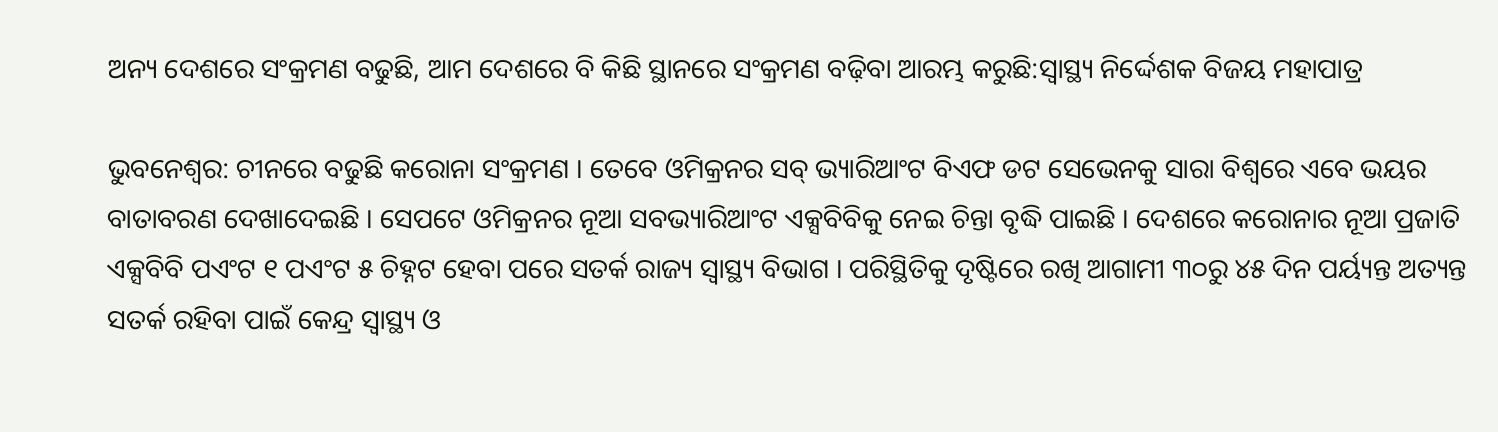ଅନ୍ୟ ଦେଶରେ ସଂକ୍ରମଣ ବଢୁଛି, ଆମ ଦେଶରେ ବି କିଛି ସ୍ଥାନରେ ସଂକ୍ରମଣ ବଢ଼ିବା ଆରମ୍ଭ କରୁଛି:ସ୍ୱାସ୍ଥ୍ୟ ନିର୍ଦ୍ଦେଶକ ବିଜୟ ମହାପାତ୍ର

ଭୁବନେଶ୍ୱର: ଚୀନରେ ବଢୁଛି କରୋନା ସଂକ୍ରମଣ । ତେବେ ଓମିକ୍ରନର ସବ୍ ଭ୍ୟାରିଆଂଟ ବିଏଫ ଡଟ ସେଭେନକୁ ସାରା ବିଶ୍ୱରେ ଏବେ ଭୟର ବାତାବରଣ ଦେଖାଦେଇଛି । ସେପଟେ ଓମିକ୍ରନର ନୂଆ ସବଭ୍ୟାରିଆଂଟ ଏକ୍ସବିବିକୁ ନେଇ ଚିନ୍ତା ବୃଦ୍ଧି ପାଇଛି । ଦେଶରେ କରୋନାର ନୂଆ ପ୍ରଜାତି ଏକ୍ସବିବି ପଏଂଟ ୧ ପଏଂଟ ୫ ଚିହ୍ନଟ ହେବା ପରେ ସତର୍କ ରାଜ୍ୟ ସ୍ୱାସ୍ଥ୍ୟ ବିଭାଗ । ପରିସ୍ଥିତିକୁ ଦୃଷ୍ଟିରେ ରଖି ଆଗାମୀ ୩୦ରୁ ୪୫ ଦିନ ପର୍ୟ୍ୟନ୍ତ ଅତ୍ୟନ୍ତ ସତର୍କ ରହିବା ପାଇଁ କେନ୍ଦ୍ର ସ୍ୱାସ୍ଥ୍ୟ ଓ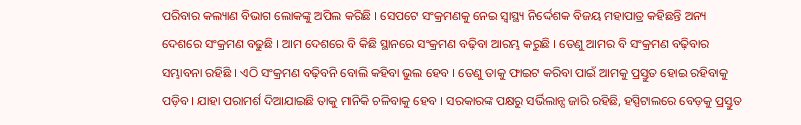ପରିବାର କଲ୍ୟାଣ ବିଭାଗ ଲୋକଙ୍କୁ ଅପିଲ କରିଛି । ସେପଟେ ସଂକ୍ରମଣକୁ ନେଇ ସ୍ୱାସ୍ଥ୍ୟ ନିର୍ଦ୍ଦେଶକ ବିଜୟ ମହାପାତ୍ର କହିଛନ୍ତି ଅନ୍ୟ ଦେଶରେ ସଂକ୍ରମଣ ବଢୁଛି । ଆମ ଦେଶରେ ବି କିଛି ସ୍ଥାନରେ ସଂକ୍ରମଣ ବଢ଼ିବା ଆରମ୍ଭ କରୁଛି । ତେଣୁ ଆମର ବି ସଂକ୍ରମଣ ବଢ଼ିବାର ସମ୍ଭାବନା ରହିଛି । ଏଠି ସଂକ୍ରମଣ ବଢ଼ିବନି ବୋଲି କହିବା ଭୁଲ ହେବ । ତେଣୁ ତାକୁ ଫାଇଟ କରିବା ପାଇଁ ଆମକୁ ପ୍ରସ୍ତୁତ ହୋଇ ରହିବାକୁ ପଡ଼ିବ । ଯାହା ପରାମର୍ଶ ଦିଆଯାଇଛି ତାକୁ ମାନିକି ଚଳିବାକୁ ହେବ । ସରକାରଙ୍କ ପକ୍ଷରୁ ସର୍ଭିଲାନ୍ସ ଜାରି ରହିଛି, ହସ୍ପିଟାଲରେ ବେଡ଼କୁ ପ୍ରସ୍ତୁତ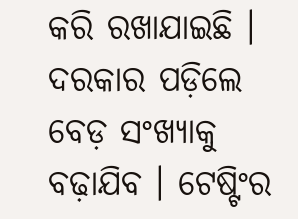କରି ରଖାଯାଇଛି । ଦରକାର ପଡ଼ିଲେ ବେଡ଼ ସଂଖ୍ୟାକୁ ବଢ଼ାଯିବ । ଟେଷ୍ଟିଂର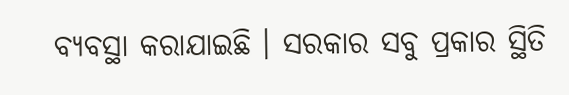ବ୍ୟବସ୍ଥା କରାଯାଇଛି । ସରକାର ସବୁ ପ୍ରକାର ସ୍ଥିତି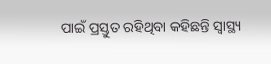ପାଇଁ ପ୍ରସ୍ତୁତ ରହିଥିବା କହିଛନ୍ତି ସ୍ୱାସ୍ଥ୍ୟ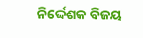ନିର୍ଦ୍ଦେଶକ ବିଜୟ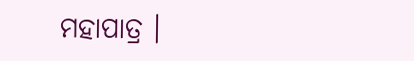ମହାପାତ୍ର ।